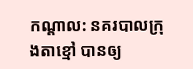កណ្តាល: នគរបាលក្រុងតាខ្មៅ បានឲ្យ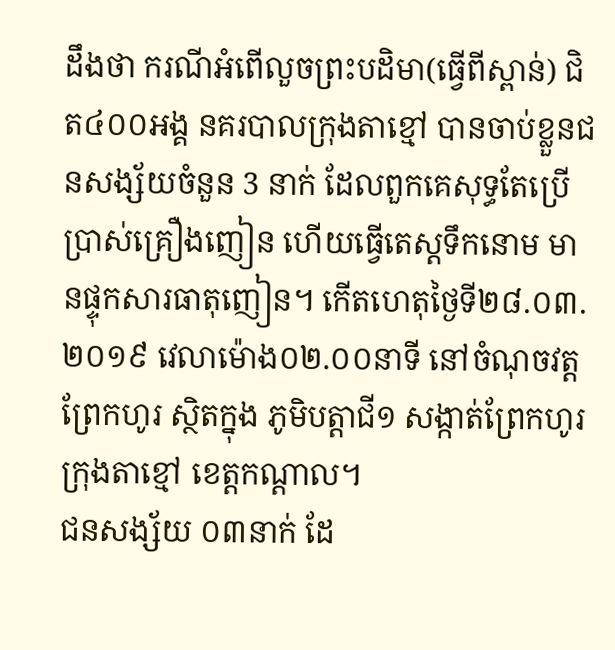ដឹងថា ករណីអំពេីលួចព្រះបដិមា(ធ្វេីពីស្ពាន់) ជិត៤០០អង្គ នគរបាលក្រុងតាខ្មៅ បានចាប់ខ្លួនជនសង្ស័យចំនួន 3 នាក់ ដែលពួកគេសុទ្ធតែប្រើប្រាស់គ្រឿងញៀន ហើយធ្វើតេស្តទឹកនោម មានផ្ទុកសារធាតុញៀន។ កើតហេតុថ្ងៃទី២៨.០៣.២០១៩ វេលាម៉ោង០២.០០នាទី នៅចំណុចវត្តព្រែកហូរ ស្ថិតក្នុង ភូមិបត្តាជី១ សង្កាត់ព្រែកហូរ ក្រុងតាខ្មៅ ខេត្តកណ្តាល។
ជនសង្ស័យ ០៣នាក់ ដែ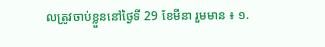លត្រូវចាប់ខ្លួននៅថ្ងៃទី 29 ខែមីនា រួមមាន ៖ ១.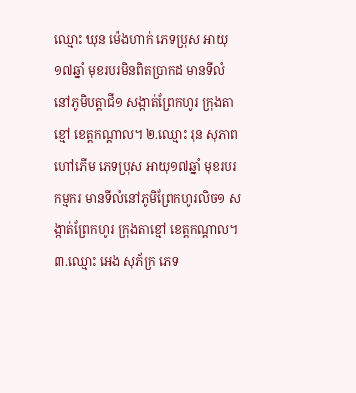ឈ្មោះ ឃុន ម៉េងហាក់ ភេទប្រុស អាយុ១៧ឆ្នាំ មុខរបរមិនពិតប្រាកដ មានទីលំនៅភូមិបត្ដាជី១ សង្កាត់ព្រែកហូរ ក្រុងតាខ្មៅ ខេត្ដកណ្ដាល។ ២.ឈ្មោះ រុន សុភាព ហៅភើម ភេទប្រុស អាយុ១៧ឆ្នាំ មុខរបរកម្មករ មានទីលំនៅភូមិព្រែកហូរលិច១ សង្កាត់ព្រែកហូរ ក្រុងតាខ្មៅ ខេត្ដកណ្ដាល។ ៣.ឈ្មោះ អេង សុភ័ក្រ ភេទ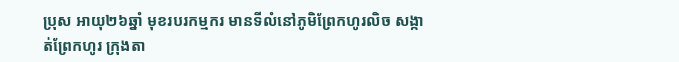ប្រុស អាយុ២៦ឆ្នាំ មុខរបរកម្មករ មានទីលំនៅភូមិព្រែកហូរលិច សង្កាត់ព្រែកហូរ ក្រុងតា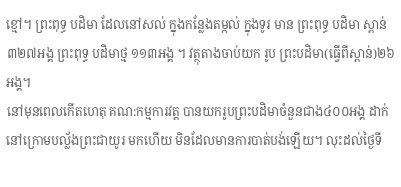ខ្មៅ។ ព្រះពុទ្ធ បដិមា ដែលនៅសល់ ក្នុងកន្លែងតម្កល់ ក្នុងទូរ មាន ព្រះពុទ្ធ បដិមា ស្ពាន់ ៣២៧អង្គ ព្រះពុទ្ធ បដិមាថ្ម ១១៣អង្គ ។ វត្ថុតាងចាប់យក រូប ព្រះបដិមា(ធ្វេីពីស្ពាន់)២៦អង្គ។
នៅមុនពេលកើតហេតុ គណ:កម្មការវត្ត បានយករូបព្រះបដិមាចំនួនជាង៤០០អង្គ ដាក់នៅក្រោមបល្ល័ងព្រះជាយូរ មកហើយ មិនដែលមានការបាត់បង់ឡើយ។ លុះដល់ថ្ងៃទី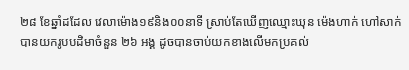២៨ ខែឆ្នាំដដែល វេលាម៉ោង១៩និង០០នាទី ស្រាប់តែឃើញឈ្មោះឃុន ម៉េងហាក់ ហៅសាក់ បានយករូបបដិមាចំនួន ២៦ អង្គ ដូចបានចាប់យកខាងលើមកប្រគល់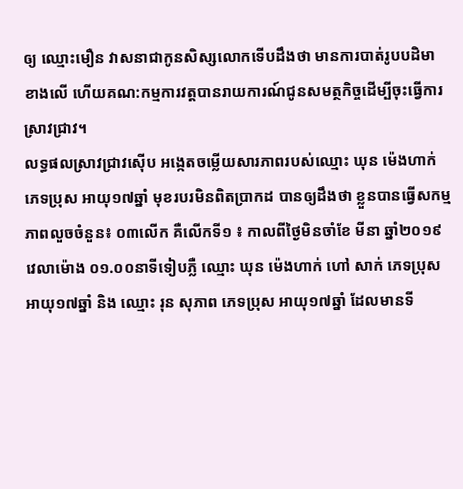ឲ្យ ឈ្មោះមឿន វាសនាជាកូនសិស្សលោកទេីបដឹងថា មានការបាត់រូបបដិមា ខាងលើ ហើយគណ:កម្មការវត្តបានរាយការណ៍ជូនសមត្ថកិច្ចដើម្បីចុះធ្វេីការស្រាវជ្រាវ។
លទ្ធផលស្រាវជ្រាវស៊ើប អង្កេតចម្លើយសារភាពរបស់ឈ្មោះ ឃុន ម៉េងហាក់ ភេទប្រុស អាយុ១៧ឆ្នាំ មុខរបរមិនពិតប្រាកដ បានឲ្យដឹងថា ខ្លួនបានធ្វើសកម្មភាពលួចចំនួន៖ ០៣លើក គឺលើកទី១ ៖ កាលពីថ្ងៃមិនចាំខែ មីនា ឆ្នាំ២០១៩ វេលាម៉ោង ០១.០០នាទីទៀបភ្លឺ ឈ្មោះ ឃុន ម៉េងហាក់ ហៅ សាក់ ភេទប្រុស អាយុ១៧ឆ្នាំ និង ឈ្មោះ រុន សុភាព ភេទប្រុស អាយុ១៧ឆ្នាំ ដែលមានទី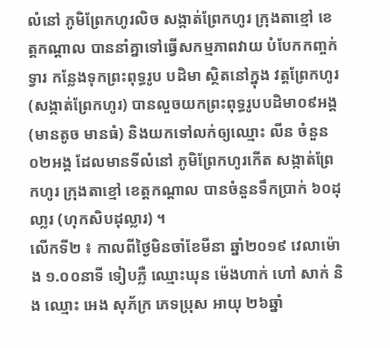លំនៅ ភូមិព្រែកហូរលិច សង្កាត់ព្រែកហូរ ក្រុងតាខ្មៅ ខេត្តកណ្ដាល បាននាំគ្នាទៅធ្វើសកម្មភាពវាយ បំបែកកញ្ចក់ទ្វារ កន្លែងទុកព្រះពុទ្ធរូប បដិមា ស្ថិតនៅក្នុង វត្តព្រែកហូរ (សង្កាត់ព្រែកហូរ) បានលួចយកព្រះពុទ្ធរូបបដិមា០៩អង្គ (មានតូច មានធំ) និងយកទៅលក់ឲ្យឈ្មោះ លីន ចំនួន០២អង្គ ដែលមានទីលំនៅ ភូមិព្រែកហូរកើត សង្កាត់ព្រែកហូរ ក្រុងតាខ្មៅ ខេត្តកណ្ដាល បានចំនួនទឹកប្រាក់ ៦០ដុលា្លរ (ហុកសិបដុល្លារ) ។
លើកទី២ ៖ កាលពីថ្ងៃមិនចាំខែមីនា ឆ្នាំ២០១៩ វេលាម៉ោង ១.០០នាទី ទៀបភ្លឺ ឈ្មោះឃុន ម៉េងហាក់ ហៅ សាក់ និង ឈ្មោះ អេង សុភ័ក្រ ភេទប្រុស អាយុ ២៦ឆ្នាំ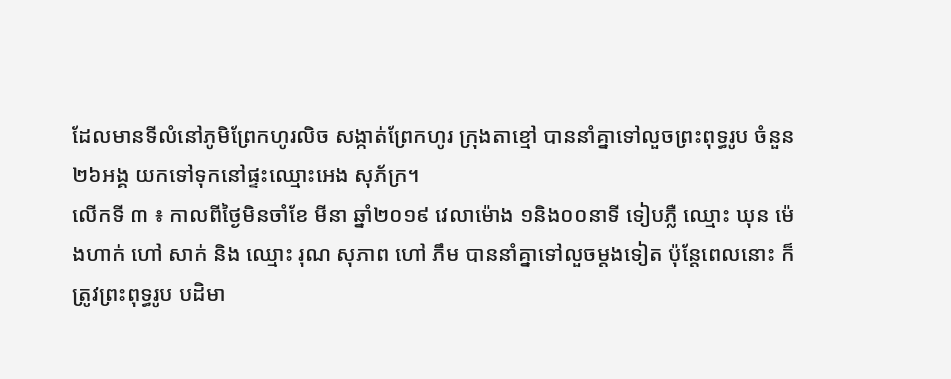ដែលមានទីលំនៅភូមិព្រែកហូរលិច សង្កាត់ព្រែកហូរ ក្រុងតាខ្មៅ បាននាំគ្នាទៅលួចព្រះពុទ្ធរូប ចំនួន ២៦អង្គ យកទៅទុកនៅផ្ទះឈ្មោះអេង សុភ័ក្រ។
លើកទី ៣ ៖ កាលពីថ្ងៃមិនចាំខែ មីនា ឆ្នាំ២០១៩ វេលាម៉ោង ១និង០០នាទី ទៀបភ្លឺ ឈ្មោះ ឃុន ម៉េងហាក់ ហៅ សាក់ និង ឈ្មោះ រុណ សុភាព ហៅ ភឹម បាននាំគ្នាទៅលួចម្ដងទៀត ប៉ុន្តែពេលនោះ ក៏ត្រូវព្រះពុទ្ធរូប បដិមា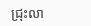ជ្រុះលា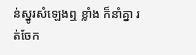ន់ស្នូរសំឡេងឮ ខ្លាំង ក៏នាំគ្នា រត់ចែក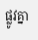ផ្លូវគ្នា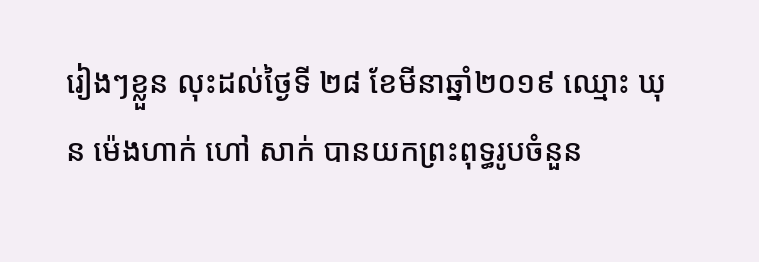រៀងៗខ្លួន លុះដល់ថ្ងៃទី ២៨ ខែមីនាឆ្នាំ២០១៩ ឈ្មោះ ឃុន ម៉េងហាក់ ហៅ សាក់ បានយកព្រះពុទ្ធរូបចំនួន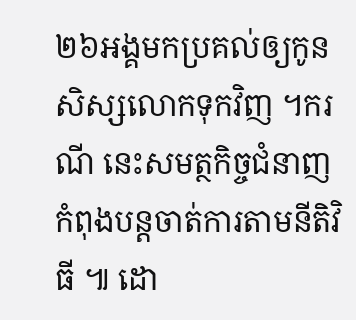២៦អង្គមកប្រគល់ឲ្យកូនសិស្សលោកទុកវិញ ។ករណី នេះសមត្ថកិច្ចជំនាញ កំពុងបន្តចាត់ការតាមនីតិវិធី ៕ ដោ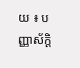យ ៖ បញ្ញាស័ក្តិ